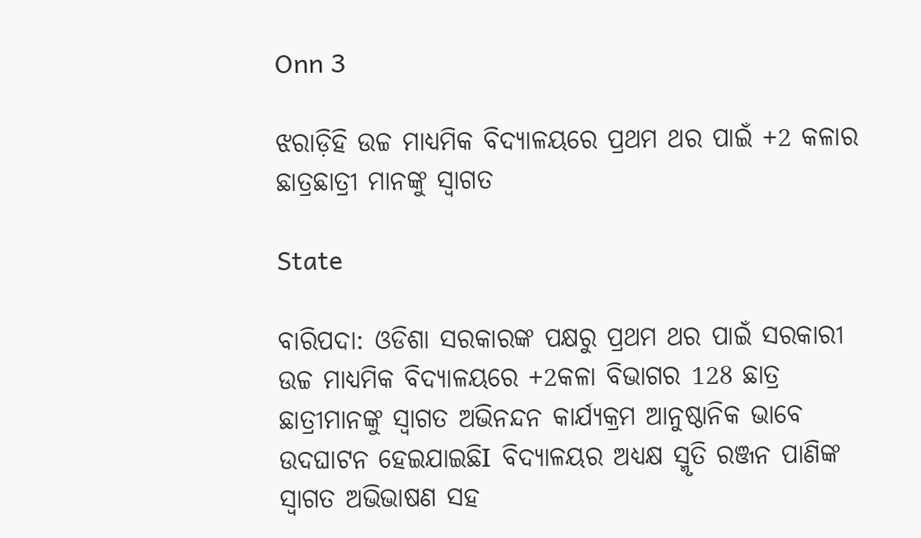Onn 3

ଝରାଡ଼ିହି ଉଚ୍ଚ ମାଧ୍ୟମିକ ବିଦ୍ୟାଳୟରେ ପ୍ରଥମ ଥର ପାଇଁ +2 କଳାର ଛାତ୍ରଛାତ୍ରୀ ମାନଙ୍କୁ ସ୍ୱାଗତ

State

ବାରିପଦା: ଓଡିଶା ସରକାରଙ୍କ ପକ୍ଷରୁ ପ୍ରଥମ ଥର ପାଇଁ ସରକାରୀ ଉଚ୍ଚ ମାଧ୍ୟମିକ ବିଦ୍ୟାଳୟରେ +2କଳା ବିଭାଗର 128 ଛାତ୍ର ଛାତ୍ରୀମାନଙ୍କୁ ସ୍ୱାଗତ ଅଭିନନ୍ଦନ କାର୍ଯ୍ୟକ୍ରମ ଆନୁଷ୍ଠାନିକ ଭାବେ ଉଦଘାଟନ ହେଇଯାଇଛିI ବିଦ୍ୟାଳୟର ଅଧ୍ୟକ୍ଷ ସ୍ମୃତି ରଞ୍ଜନ ପାଣିଙ୍କ ସ୍ୱାଗତ ଅଭିଭାଷଣ ସହ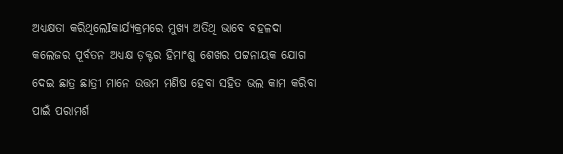ଅଧ୍ୟକ୍ଷତା କରିଥିଲେIକାର୍ଯ୍ୟକ୍ରମରେ ମୁଖ୍ୟ ଅତିଥି ଭାବେ ବହଳଦା କଲେଜର ପୂର୍ବତନ ଅଧ୍ୟକ୍ଷ ଡ଼କ୍ଟର ହିମାଂଶୁ ଶେଖର ପଟ୍ଟନାୟକ ଯୋଗ ଦେଇ ଛାତ୍ର ଛାତ୍ରୀ ମାନେ ଉତ୍ତମ ମଣିଷ ହେବା ସହିତ ଭଲ କାମ କରିବା ପାଇଁ ପରାମର୍ଶ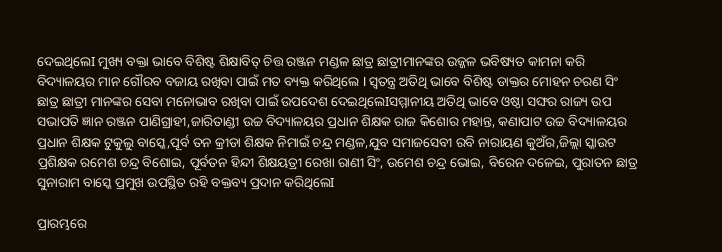ଦେଇଥିଲେI ମୁଖ୍ୟ ବକ୍ତା ଭାବେ ବିଶିଷ୍ଟ ଶିକ୍ଷାବିତ୍ ଚିତ୍ତ ରଞ୍ଜନ ମଣ୍ଡଳ ଛାତ୍ର ଛାତ୍ରୀମାନଙ୍କର ଉଜ୍ଜଳ ଭବିଷ୍ୟତ କାମନା କରି ବିଦ୍ୟାଳୟର ମାନ ଗୌରବ ବଜାୟ ରଖିବା ପାଇଁ ମତ ବ୍ୟକ୍ତ କରିଥିଲେ I ସ୍ୱତନ୍ତ୍ର ଅତିଥି ଭାବେ ବିଶିଷ୍ଟ ଡାକ୍ତର ମୋହନ ଚରଣ ସିଂ ଛାତ୍ର ଛାତ୍ରୀ ମାନଙ୍କର ସେବା ମନୋଭାବ ରଖିବା ପାଇଁ ଉପଦେଶ ଦେଇଥିଲେIସମ୍ମାନୀୟ ଅତିଥି ଭାବେ ଓଷ୍ଠା ସଙ୍ଘର ରାଜ୍ୟ ଉପ ସଭାପତି ଜ୍ଞାନ ରଞ୍ଜନ ପାଣିଗ୍ରାହୀ,ଜାରିତାଣ୍ଡୀ ଉଚ୍ଚ ବିଦ୍ୟାଳୟର ପ୍ରଧାନ ଶିକ୍ଷକ ରାଜ କିଶୋର ମହାନ୍ତ, କଣାପାଟ ଉଚ୍ଚ ବିଦ୍ୟାଳୟର ପ୍ରଧାନ ଶିକ୍ଷକ ଟୁକୁଲୁ ବାସ୍କେ,ପୂର୍ବ ତନ କ୍ରୀଡା ଶିକ୍ଷକ ନିମାଇଁ ଚନ୍ଦ୍ର ମଣ୍ଡଳ,ଯୁବ ସମାଜସେବୀ ରବି ନାରାୟଣ କୁଅଁର,ଜିଲ୍ଲା ସ୍କାଉଟ ପ୍ରଶିକ୍ଷକ ରମେଶ ଚନ୍ଦ୍ର ବିଶୋଇ, ପୂର୍ବତନ ହିନ୍ଦୀ ଶିକ୍ଷୟତ୍ରୀ ରେଖା ରାଣୀ ସିଂ, ଉମେଶ ଚନ୍ଦ୍ର ଭୋଇ, ବିରେନ ଦଳେଇ, ପୁରାତନ ଛାତ୍ର ସୁନାରାମ ବାସ୍କେ ପ୍ରମୁଖ ଉପସ୍ଥିତ ରହି ବକ୍ତବ୍ୟ ପ୍ରଦାନ କରିଥିଲେI

ପ୍ରାରମ୍ଭରେ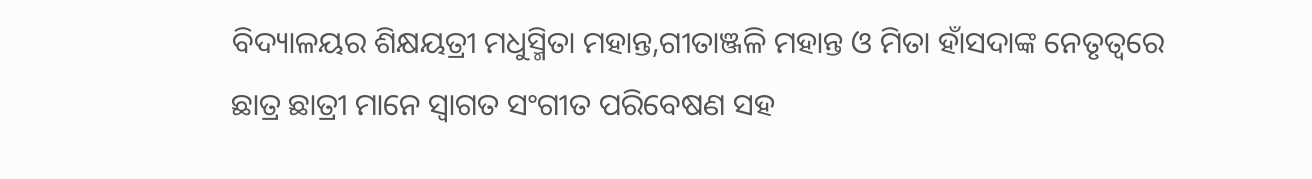ବିଦ୍ୟାଳୟର ଶିକ୍ଷୟତ୍ରୀ ମଧୁସ୍ମିତା ମହାନ୍ତ,ଗୀତାଞ୍ଜଳି ମହାନ୍ତ ଓ ମିତା ହାଁସଦାଙ୍କ ନେତୃତ୍ୱରେ ଛାତ୍ର ଛାତ୍ରୀ ମାନେ ସ୍ୱାଗତ ସଂଗୀତ ପରିବେଷଣ ସହ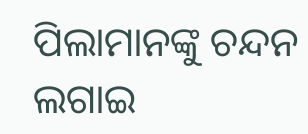ପିଲାମାନଙ୍କୁ ଚନ୍ଦନ ଲଗାଇ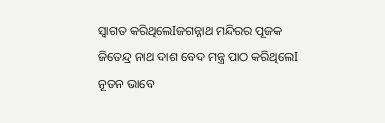ସ୍ୱାଗତ କରିଥିଲେIଜଗନ୍ନାଥ ମନ୍ଦିରର ପୂଜକ ଜିତେନ୍ଦ୍ର ନାଥ ଦାଶ ବେଦ ମନ୍ତ୍ର ପାଠ କରିଥିଲେI ନୂତନ ଭାବେ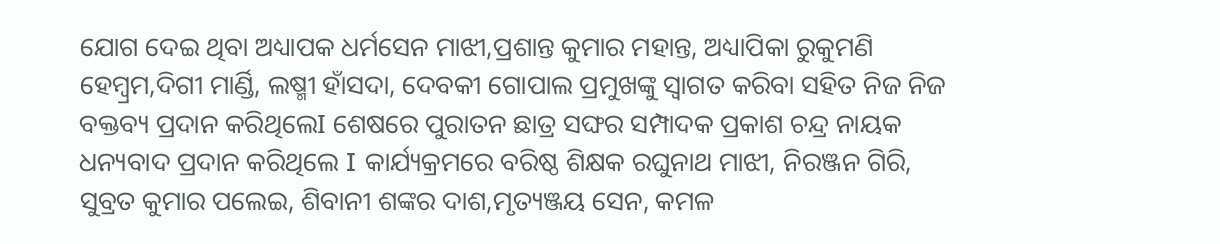ଯୋଗ ଦେଇ ଥିବା ଅଧ୍ୟାପକ ଧର୍ମସେନ ମାଝୀ,ପ୍ରଶାନ୍ତ କୁମାର ମହାନ୍ତ, ଅଧ୍ୟାପିକା ରୁକୁମଣି ହେମ୍ବ୍ରମ,ଦିଗୀ ମାର୍ଣ୍ଡି, ଲଷ୍ମୀ ହାଁସଦା, ଦେବକୀ ଗୋପାଲ ପ୍ରମୁଖଙ୍କୁ ସ୍ୱାଗତ କରିବା ସହିତ ନିଜ ନିଜ ବକ୍ତବ୍ୟ ପ୍ରଦାନ କରିଥିଲେI ଶେଷରେ ପୁରାତନ ଛାତ୍ର ସଙ୍ଘର ସମ୍ପାଦକ ପ୍ରକାଶ ଚନ୍ଦ୍ର ନାୟକ ଧନ୍ୟବାଦ ପ୍ରଦାନ କରିଥିଲେ I କାର୍ଯ୍ୟକ୍ରମରେ ବରିଷ୍ଠ ଶିକ୍ଷକ ରଘୁନାଥ ମାଝୀ, ନିରଞ୍ଜନ ଗିରି, ସୁବ୍ରତ କୁମାର ପଲେଇ, ଶିବାନୀ ଶଙ୍କର ଦାଶ,ମୃତ୍ୟଞ୍ଜୟ ସେନ, କମଳ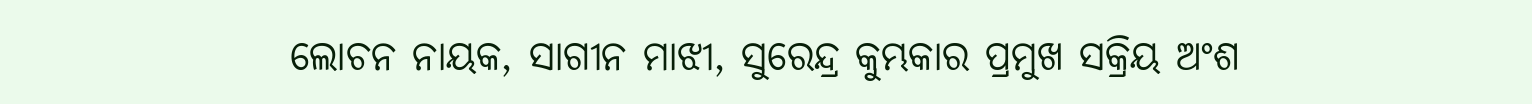ଲୋଚନ ନାୟକ, ସାଗୀନ ମାଝୀ, ସୁରେନ୍ଦ୍ର କୁମ୍ଭକାର ପ୍ରମୁଖ ସକ୍ରିୟ ଅଂଶ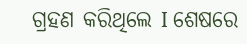ଗ୍ରହଣ କରିଥିଲେ I ଶେଷରେ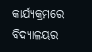କାର୍ଯ୍ୟକ୍ରମରେ ବିଦ୍ୟାଳୟର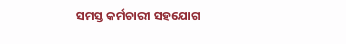ସମସ୍ତ କର୍ମଚାରୀ ସହଯୋଗ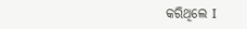କରିଥିଲେ I